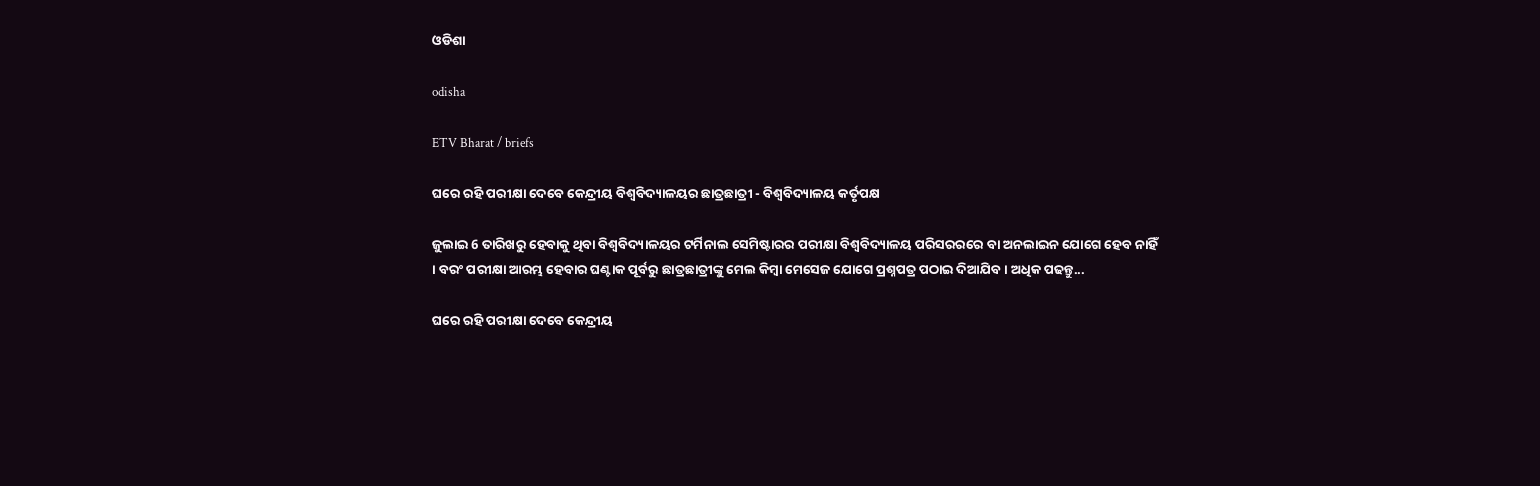ଓଡିଶା

odisha

ETV Bharat / briefs

ଘରେ ରହି ପରୀକ୍ଷା ଦେବେ କେନ୍ଦ୍ରୀୟ ବିଶ୍ୱବିଦ୍ୟାଳୟର ଛାତ୍ରଛାତ୍ରୀ - ବିଶ୍ୱବିଦ୍ୟାଳୟ କର୍ତୃପକ୍ଷ

ଜୁଲାଇ 6 ତାରିଖରୁ ହେବାକୁ ଥିବା ବିଶ୍ୱବିଦ୍ୟାଳୟର ଟର୍ମିନାଲ ସେମିଷ୍ଟାରର ପରୀକ୍ଷା ବିଶ୍ୱବିଦ୍ୟାଳୟ ପରିସରରରେ ବା ଅନଲାଇନ ଯୋଗେ ହେବ ନାହିଁ । ବରଂ ପରୀକ୍ଷା ଆରମ୍ଭ ହେବାର ଘଣ୍ଟାକ ପୂର୍ବରୁ ଛାତ୍ରଛାତ୍ରୀଙ୍କୁ ମେଲ କିମ୍ବା ମେସେଜ ଯୋଗେ ପ୍ରଶ୍ନପତ୍ର ପଠାଇ ଦିଆଯିବ । ଅଧିକ ପଢନ୍ତୁ...

ଘରେ ରହି ପରୀକ୍ଷା ଦେବେ କେନ୍ଦ୍ରୀୟ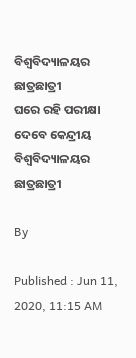ବିଶ୍ୱବିଦ୍ୟାଳୟର ଛାତ୍ରଛାତ୍ରୀ
ଘରେ ରହି ପରୀକ୍ଷା ଦେବେ କେନ୍ଦ୍ରୀୟ ବିଶ୍ୱବିଦ୍ୟାଳୟର ଛାତ୍ରଛାତ୍ରୀ

By

Published : Jun 11, 2020, 11:15 AM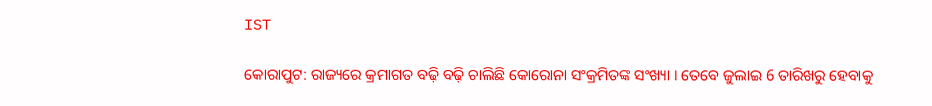IST

କୋରାପୁଟ: ରାଜ୍ୟରେ କ୍ରମାଗତ ବଢ଼ି ବଢ଼ି ଚାଲିଛି କୋରୋନା ସଂକ୍ରମିତଙ୍କ ସଂଖ୍ୟା । ତେବେ ଜୁଲାଇ 6 ତାରିଖରୁ ହେବାକୁ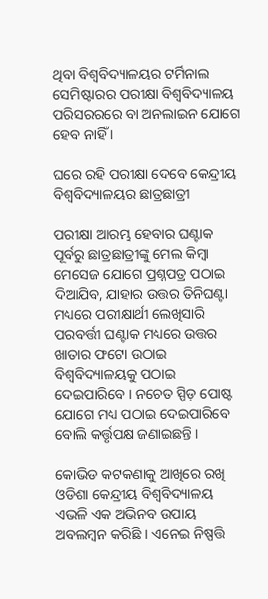ଥିବା ବିଶ୍ୱବିଦ୍ୟାଳୟର ଟର୍ମିନାଲ ସେମିଷ୍ଟାରର ପରୀକ୍ଷା ବିଶ୍ୱବିଦ୍ୟାଳୟ ପରିସରରରେ ବା ଅନଲାଇନ ଯୋଗେ ହେବ ନାହିଁ ।

ଘରେ ରହି ପରୀକ୍ଷା ଦେବେ କେନ୍ଦ୍ରୀୟ ବିଶ୍ୱବିଦ୍ୟାଳୟର ଛାତ୍ରଛାତ୍ରୀ

ପରୀକ୍ଷା ଆରମ୍ଭ ହେବାର ଘଣ୍ଟାକ ପୂର୍ବରୁ ଛାତ୍ରଛାତ୍ରୀଙ୍କୁ ମେଲ କିମ୍ବା ମେସେଜ ଯୋଗେ ପ୍ରଶ୍ନପତ୍ର ପଠାଇ ଦିଆଯିବ, ଯାହାର ଉତ୍ତର ତିନିଘଣ୍ଟା ମଧ୍ୟରେ ପରୀକ୍ଷାର୍ଥୀ ଲେଖିସାରି ପରବର୍ତ୍ତୀ ଘଣ୍ଟାକ ମଧ୍ୟରେ ଉତ୍ତର ଖାତାର ଫଟୋ ଉଠାଇ ବିଶ୍ବବିଦ୍ୟାଳୟକୁ ପଠାଇ ଦେଇପାରିବେ । ନଚେତ ସ୍ପିଡ଼ ପୋଷ୍ଟ ଯୋଗେ ମଧ୍ୟ ପଠାଇ ଦେଇପାରିବେ ବୋଲି କର୍ତ୍ତୃପକ୍ଷ ଜଣାଇଛନ୍ତି ।

କୋଭିଡ କଟକଣାକୁ ଆଖିରେ ରଖି ଓଡିଶା କେନ୍ଦ୍ରୀୟ ବିଶ୍ୱବିଦ୍ୟାଳୟ ଏଭଳି ଏକ ଅଭିନବ ଉପାୟ ଅବଲମ୍ବନ କରିଛି । ଏନେଇ ନିଷ୍ପତ୍ତି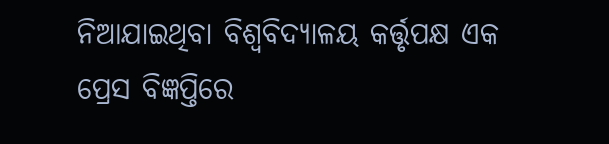ନିଆଯାଇଥିବା ବିଶ୍ୱବିଦ୍ୟାଳୟ କର୍ତ୍ତୃପକ୍ଷ ଏକ ପ୍ରେସ ବିଜ୍ଞପ୍ତିରେ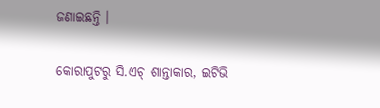ଜଣାଇଛନ୍ତି ।

କୋରାପୁଟରୁ ସି.ଏଚ୍ ଶାନ୍ତାକାର, ଇଟିଭି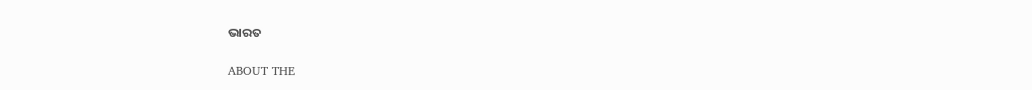ଭାରତ

ABOUT THE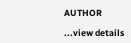AUTHOR

...view details